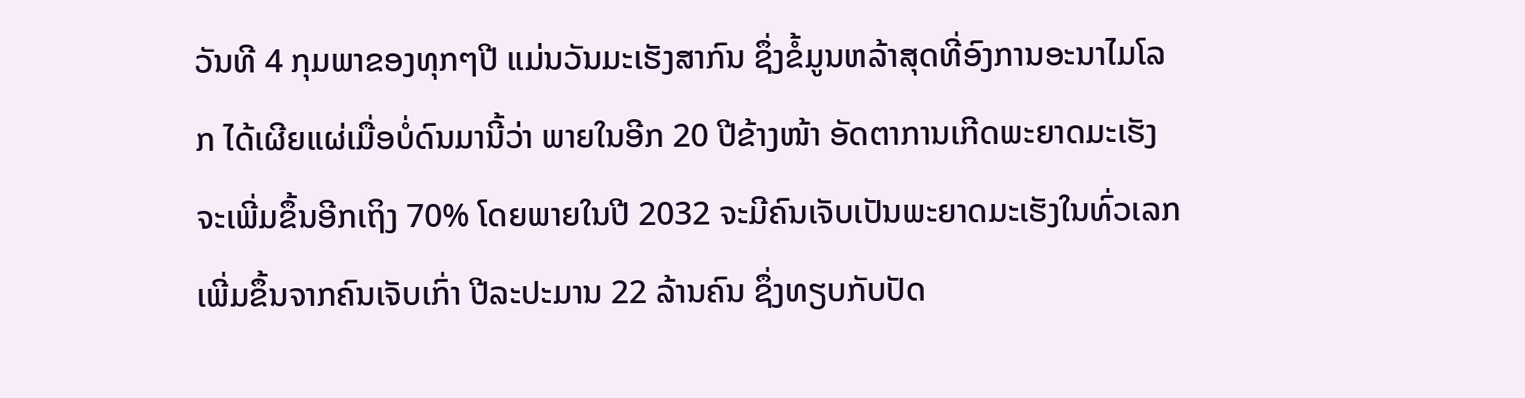ວັນທີ 4 ກຸມພາຂອງທຸກໆປີ ແມ່ນວັນມະເຮັງສາກົນ ຊຶ່ງຂໍ້ມູນຫລ້າສຸດທີ່ອົງການອະນາໄມໂລກ ໄດ້ເຜີຍແຜ່ເມື່ອບໍ່ດົນມານີ້ວ່າ ພາຍໃນອີກ 20 ປີຂ້າງໜ້າ ອັດຕາການເກີດພະຍາດມະເຮັງ ຈະເພີ່ມຂຶ້ນອີກເຖິງ 70% ໂດຍພາຍໃນປີ 2032 ຈະມີຄົນເຈັບເປັນພະຍາດມະເຮັງໃນທົ່ວເລກ ເພີ່ມຂຶ້ນຈາກຄົນເຈັບເກົ່າ ປີລະປະມານ 22 ລ້ານຄົນ ຊຶ່ງທຽບກັບປັດ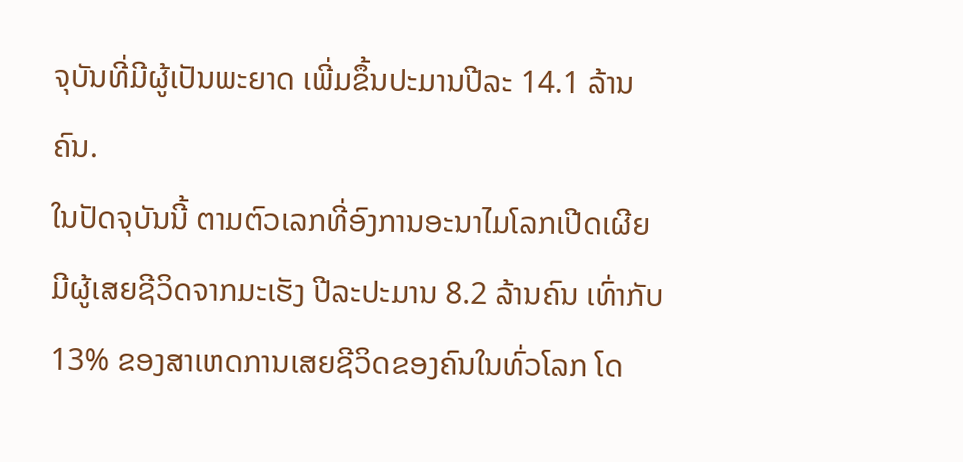ຈຸບັນທີ່ມີຜູ້ເປັນພະຍາດ ເພີ່ມຂຶ້ນປະມານປີລະ 14.1 ລ້ານຄົນ.
ໃນປັດຈຸບັນນີ້ ຕາມຕົວເລກທີ່ອົງການອະນາໄມໂລກເປີດເຜີຍ ມີຜູ້ເສຍຊີວິດຈາກມະເຮັງ ປີລະປະມານ 8.2 ລ້ານຄົນ ເທົ່າກັບ 13% ຂອງສາເຫດການເສຍຊີວິດຂອງຄົນໃນທົ່ວໂລກ ໂດ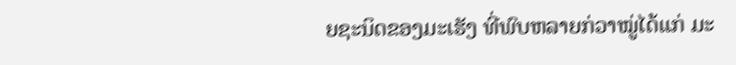ຍຊະນິດຂອງມະເຮັງ ທີ່ພົບຫລາຍກ່ວາໝູ່ໄດ້ແກ່ ມະ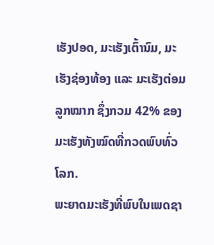ເຮັງປອດ, ມະເຮັງເຕົ້ານົມ, ມະເຮັງຊ່ອງທ້ອງ ແລະ ມະເຮັງຕ່ອມລູກໝາກ ຊຶ່ງກວມ 42% ຂອງມະເຮັງທັງໝົດທີ່ກວດພົບທົ່ວໂລກ.
ພະຍາດມະເຮັງທີ່ພົບໃນເພດຊາ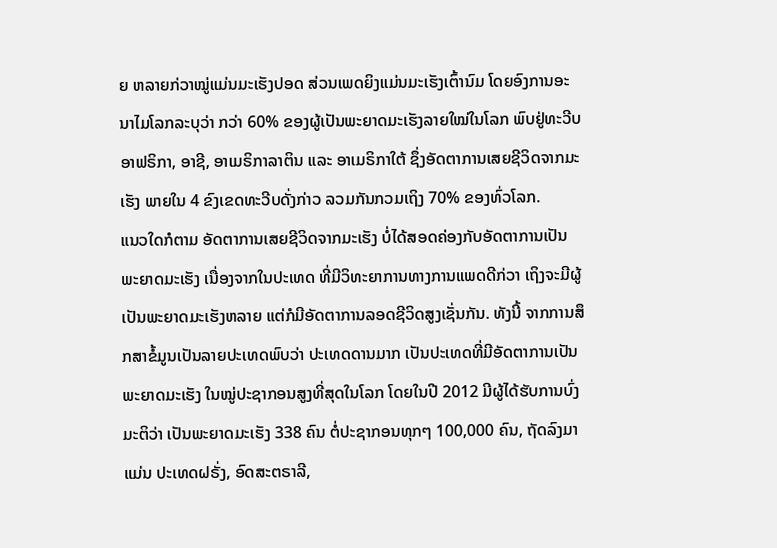ຍ ຫລາຍກ່ວາໝູ່ແມ່ນມະເຮັງປອດ ສ່ວນເພດຍິງແມ່ນມະເຮັງເຕົ້ານົມ ໂດຍອົງການອະນາໄມໂລກລະບຸວ່າ ກວ່າ 60% ຂອງຜູ້ເປັນພະຍາດມະເຮັງລາຍໃໝ່ໃນໂລກ ພົບຢູ່ທະວີບອາຟຣິກາ, ອາຊີ, ອາເມຣິກາລາຕິນ ແລະ ອາເມຣິກາໃຕ້ ຊຶ່ງອັດຕາການເສຍຊີວິດຈາກມະເຮັງ ພາຍໃນ 4 ຂົງເຂດທະວີບດັ່ງກ່າວ ລວມກັນກວມເຖິງ 70% ຂອງທົ່ວໂລກ.
ແນວໃດກໍຕາມ ອັດຕາການເສຍຊີວິດຈາກມະເຮັງ ບໍ່ໄດ້ສອດຄ່ອງກັບອັດຕາການເປັນພະຍາດມະເຮັງ ເນື່ອງຈາກໃນປະເທດ ທີ່ມີວິທະຍາການທາງການແພດດີກ່ວາ ເຖິງຈະມີຜູ້ເປັນພະຍາດມະເຮັງຫລາຍ ແຕ່ກໍມີອັດຕາການລອດຊີວິດສູງເຊັ່ນກັນ. ທັງນີ້ ຈາກການສຶກສາຂໍ້ມູນເປັນລາຍປະເທດພົບວ່າ ປະເທດດານມາກ ເປັນປະເທດທີ່ມີອັດຕາການເປັນພະຍາດມະເຮັງ ໃນໝູ່ປະຊາກອນສູງທີ່ສຸດໃນໂລກ ໂດຍໃນປີ 2012 ມີຜູ້ໄດ້ຮັບການບົ່ງມະຕິວ່າ ເປັນພະຍາດມະເຮັງ 338 ຄົນ ຕໍ່ປະຊາກອນທຸກໆ 100,000 ຄົນ, ຖັດລົງມາແມ່ນ ປະເທດຝຣັ່ງ, ອົດສະຕຣາລີ,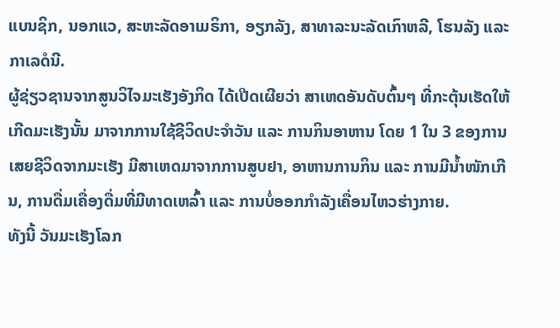ແບນຊິກ, ນອກແວ, ສະຫະລັດອາເມຣິກາ, ອຽກລັງ, ສາທາລະນະລັດເກົາຫລີ, ໂຮນລັງ ແລະ ກາເລດໍນີ.
ຜູ້ຊ່ຽວຊານຈາກສູນວິໄຈມະເຮັງອັງກິດ ໄດ້ເປີດເຜີຍວ່າ ສາເຫດອັນດັບຕົ້ນໆ ທີ່ກະຕຸ້ນເຮັດໃຫ້ເກີດມະເຮັງນັ້ນ ມາຈາກການໃຊ້ຊີວິດປະຈຳວັນ ແລະ ການກິນອາຫານ ໂດຍ 1 ໃນ 3 ຂອງການເສຍຊີວິດຈາກມະເຮັງ ມີສາເຫດມາຈາກການສູບຢາ, ອາຫານການກິນ ແລະ ການມີນ້ຳໜັກເກີນ, ການດື່ມເຄື່ອງດື່ມທີ່ມີທາດເຫລົ້າ ແລະ ການບໍ່ອອກກຳລັງເຄື່ອນໄຫວຮ່າງກາຍ.
ທັງນີ້ ວັນມະເຮັງໂລກ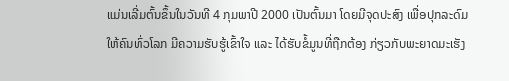ແມ່ນເລີ່ມຕົ້ນຂຶ້ນໃນວັນທີ 4 ກຸມພາປີ 2000 ເປັນຕົ້ນມາ ໂດຍມີຈຸດປະສົງ ເພື່ອປຸກລະດົມໃຫ້ຄົນທົ່ວໂລກ ມີຄວາມຮັບຮູ້ເຂົ້າໃຈ ແລະ ໄດ້ຮັບຂໍ້ມູນທີ່ຖືກຕ້ອງ ກ່ຽວກັບພະຍາດມະເຮັງ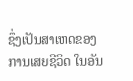ຊຶ່ງເປັນສາເຫດຂອງການເສຍຊີວິດ ໃນອັນ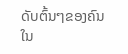ດັບຕົ້ນໆຂອງຄົນໃນ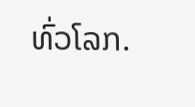ທົ່ວໂລກ.